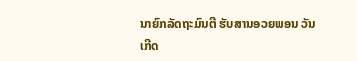ນາຍົກລັດຖະມົນຕີ ຮັບສານອວຍພອນ ວັນເກີດ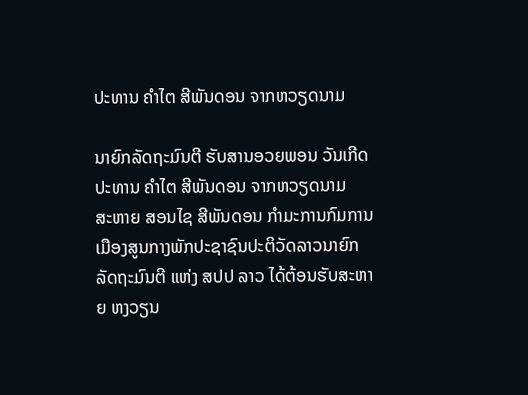ປະທານ ຄໍາໄຕ ສີພັນດອນ ຈາກຫວຽດນາມ

ນາຍົກລັດຖະມົນຕີ ຮັບສານອວຍພອນ ວັນເກີດ ປະທານ ຄໍາໄຕ ສີພັນດອນ ຈາກຫວຽດນາມ
ສະຫາຍ ສອນໄຊ ສີພັນດອນ ກຳມະການກົມການເມືອງສູນກາງພັກປະຊາຊົນປະຕິວັດລາວນາຍົກລັດຖະມົນຕີ ແຫ່ງ ສປປ ລາວ ໄດ້ຕ້ອນຮັບສະຫາຍ ຫງວຽນ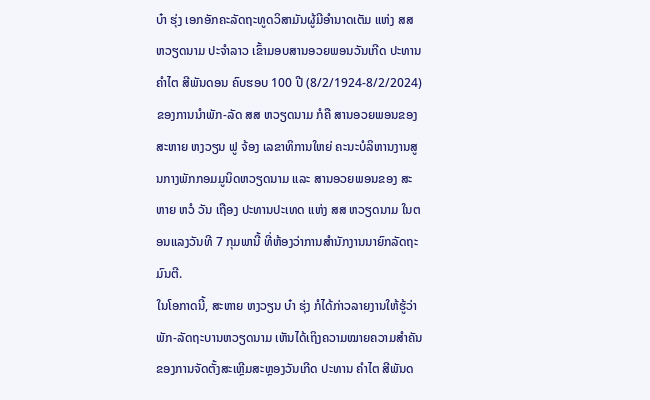ບ໋າ ຮຸ່ງ ເອກອັກຄະລັດຖະທູດວິສາມັນຜູ້ມີອຳນາດເຕັມ ແຫ່ງ ສສ ຫວຽດນາມ ປະຈໍາລາວ ເຂົ້າມອບສານອວຍພອນວັນເກີດ ປະທານ ຄໍາໄຕ ສີພັນດອນ ຄົບຮອບ 100 ປີ (8/2/1924-8/2/2024) ຂອງການນໍາພັກ-ລັດ ສສ ຫວຽດນາມ ກໍຄື ສານອວຍພອນຂອງສະຫາຍ ຫງວຽນ ຟູ ຈ້ອງ ເລຂາທິການໃຫຍ່ ຄະນະບໍລິຫານງານສູນກາງພັກກອມມູນິດຫວຽດນາມ ແລະ ສານອວຍພອນຂອງ ສະຫາຍ ຫວໍ ວັນ ເຖືອງ ປະທານປະເທດ ແຫ່ງ ສສ ຫວຽດນາມ ໃນຕອນແລງວັນທີ 7 ກຸມພານີ້ ທີ່ຫ້ອງວ່າການສຳນັກງານນາຍົກລັດຖະມົນຕີ.
ໃນໂອກາດນີ້, ສະຫາຍ ຫງວຽນ ບ໋າ ຮຸ່ງ ກໍໄດ້ກ່າວລາຍງານໃຫ້ຮູ້ວ່າ ພັກ-ລັດຖະບານຫວຽດນາມ ເຫັນໄດ້ເຖິງຄວາມໝາຍຄວາມສຳຄັນຂອງການຈັດຕັ້ງສະເຫຼີມສະຫຼອງວັນເກີດ ປະທານ ຄໍາໄຕ ສີພັນດ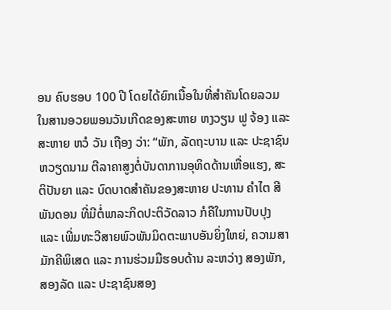ອນ ຄົບຮອບ 100 ປີ ໂດຍໄດ້ຍົກເນື້ອໃນທີ່ສຳຄັນໂດຍລວມໃນສານອວຍພອນວັນເກີດຂອງສະຫາຍ ຫງວຽນ ຟູ ຈ້ອງ ແລະ ສະຫາຍ ຫວໍ ວັນ ເຖືອງ ວ່າ: “ພັກ, ລັດຖະບານ ແລະ ປະຊາຊົນຫວຽດນາມ ຕີລາຄາສູງຕໍ່ບັນດາການອຸທິດດ້ານເຫື່ອແຮງ, ສະຕິປັນຍາ ແລະ ບົດບາດສຳຄັນຂອງສະຫາຍ ປະທານ ຄໍາໄຕ ສີພັນດອນ ທີ່ມີຕໍ່ພາລະກິດປະຕິວັດລາວ ກໍຄືໃນການປັບປຸງ ແລະ ເພີ່ມທະວີສາຍພົວພັນມິດຕະພາບອັນຍິ່ງໃຫຍ່, ຄວາມສາມັກຄີພິເສດ ແລະ ການຮ່ວມມືຮອບດ້ານ ລະຫວ່າງ ສອງພັກ, ສອງລັດ ແລະ ປະຊາຊົນສອງ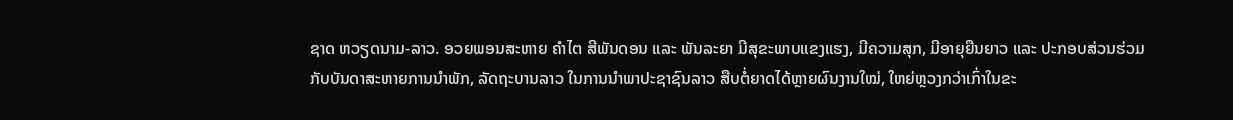ຊາດ ຫວຽດນາມ-ລາວ. ອວຍພອນສະຫາຍ ຄໍາໄຕ ສີພັນດອນ ແລະ ພັນລະຍາ ມີສຸຂະພາບແຂງແຮງ, ມີຄວາມສຸກ, ມີອາຍຸຍືນຍາວ ແລະ ປະກອບສ່ວນຮ່ວມກັບບັນດາສະຫາຍການນໍາພັກ, ລັດຖະບານລາວ ໃນການນໍາພາປະຊາຊົນລາວ ສືບຕໍ່ຍາດໄດ້ຫຼາຍຜົນງານໃໝ່, ໃຫຍ່ຫຼວງກວ່າເກົ່າໃນຂະ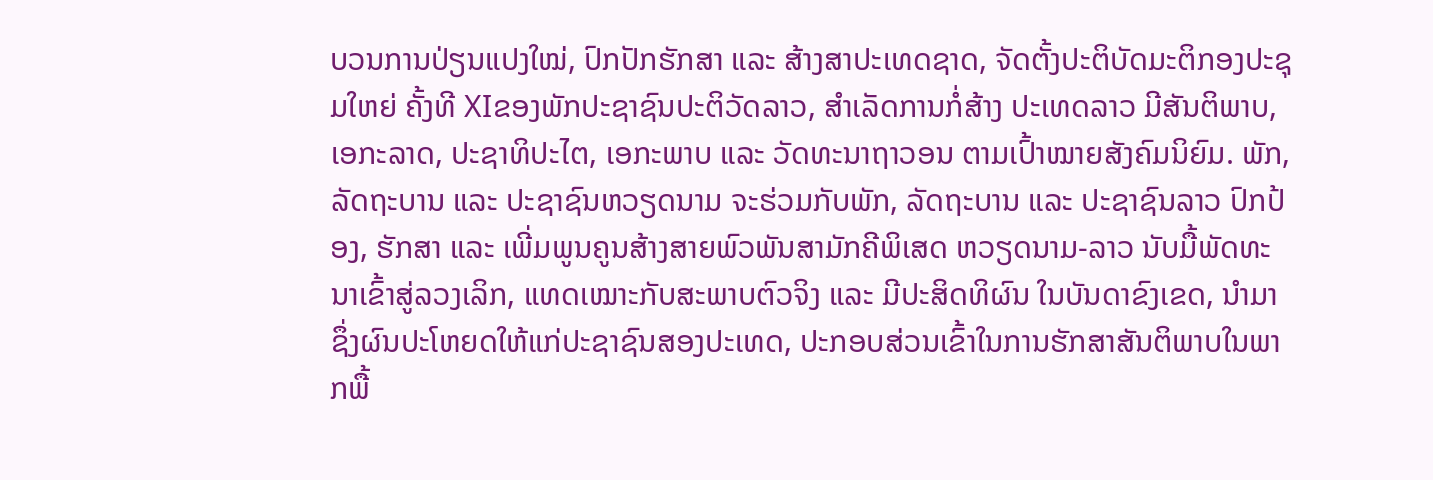ບວນການປ່ຽນແປງໃໝ່, ປົກປັກຮັກສາ ແລະ ສ້າງສາປະເທດຊາດ, ຈັດຕັ້ງປະຕິບັດມະຕິກອງປະຊຸມໃຫຍ່ ຄັ້ງທີ XIຂອງພັກປະຊາຊົນປະຕິວັດລາວ, ສຳເລັດການກໍ່ສ້າງ ປະເທດລາວ ມີສັນຕິພາບ, ເອກະລາດ, ປະຊາທິປະໄຕ, ເອກະພາບ ແລະ ວັດທະນາຖາວອນ ຕາມເປົ້າໝາຍສັງຄົມນິຍົມ. ພັກ, ລັດຖະບານ ແລະ ປະຊາຊົນຫວຽດນາມ ຈະຮ່ວມກັບພັກ, ລັດຖະບານ ແລະ ປະຊາຊົນລາວ ປົກປ້ອງ, ຮັກສາ ແລະ ເພີ່ມພູນຄູນສ້າງສາຍພົວພັນສາມັກຄີພິເສດ ຫວຽດນາມ-ລາວ ນັບມື້ພັດທະນາເຂົ້າສູ່ລວງເລິກ, ແທດເໝາະກັບສະພາບຕົວຈິງ ແລະ ມີປະສິດທິຜົນ ໃນບັນດາຂົງເຂດ, ນໍາມາຊຶ່ງຜົນປະໂຫຍດໃຫ້ແກ່ປະຊາຊົນສອງປະເທດ, ປະກອບສ່ວນເຂົ້າໃນການຮັກສາສັນຕິພາບໃນພາກພື້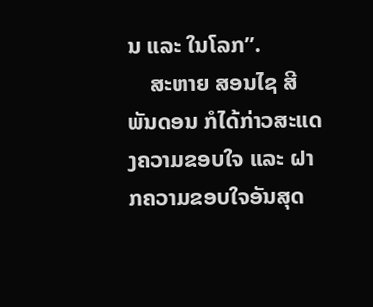ນ ແລະ ໃນໂລກ”.
    ສະຫາຍ ສອນໄຊ ສີພັນດອນ ກໍໄດ້ກ່າວສະແດງຄວາມຂອບໃຈ ແລະ ຝາກຄວາມຂອບໃຈອັນສຸດ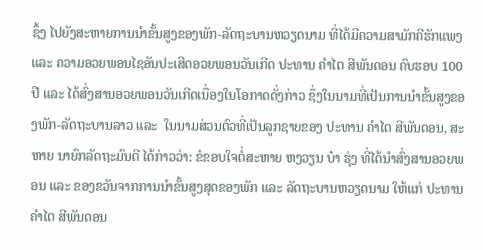ຊຶ້ງ ໄປຍັງສະຫາຍການນໍາຂັ້ນສູງຂອງພັກ-ລັດຖະບານຫວຽດນາມ ທີ່ໄດ້ມີຄວາມສາມັກຄີຮັກແພງ ແລະ ຄວາມອວຍພອນໄຊອັນປະເສີດອວຍພອນວັນເກີດ ປະທານ ຄໍາໄຕ ສີພັນດອນ ຄົບຮອບ 100 ປີ ແລະ ໄດ້ສົ່ງສານອວຍພອນວັນເກີດເນື່ອງໃນໂອກາດດັ່ງກ່າວ ຊຶ່ງໃນນາມທີ່ເປັນການນໍາຂັ້ນສູງຂອງພັກ-ລັດຖະບານລາວ ແລະ  ໃນນາມສ່ວນຕົວທີ່ເປັນລູກຊາຍຂອງ ປະທານ ຄໍາໄຕ ສີພັນດອນ, ສະຫາຍ ນາຍົກລັດຖະມົນຕີ ໄດ້ກ່າວວ່າ: ຂໍຂອບໃຈຕໍ່ສະຫາຍ ຫງວຽນ ບ໋າ ຮຸ່ງ ທີ່ໄດ້ນໍາສົ່ງສານອວຍພອນ ແລະ ຂອງຂວັນຈາກການນໍາຂັ້ນສູງສຸດຂອງພັກ ແລະ ລັດຖະບານຫວຽດນາມ ໃຫ້ແກ່ ປະທານ ຄໍາໄຕ ສີພັນດອນ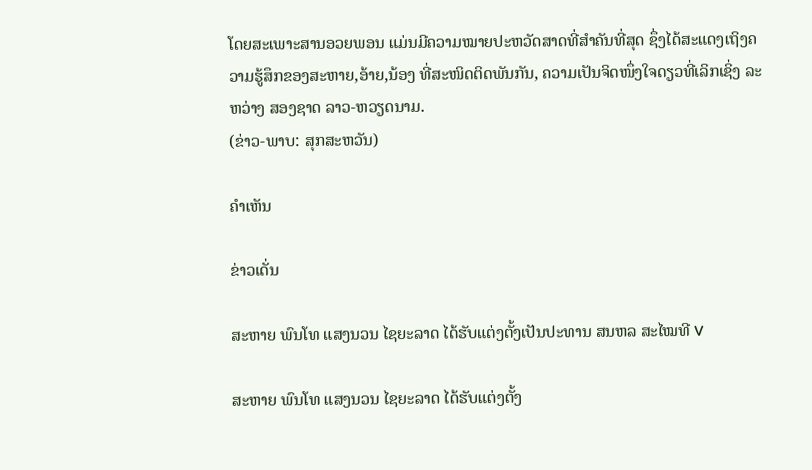ໂດຍສະເພາະສານອວຍພອນ ແມ່ນມີຄວາມໝາຍປະຫວັດສາດທີ່ສຳຄັນທີ່ສຸດ ຊຶ່ງໄດ້ສະແດງເຖິງຄວາມຮູ້ສຶກຂອງສະຫາຍ,ອ້າຍ,ນ້ອງ ທີ່ສະໜິດຕິດພັນກັນ, ຄວາມເປັນຈິດໜຶ່ງໃຈດຽວທີ່ເລິກເຊິ່ງ ລະຫວ່າງ ສອງຊາດ ລາວ-ຫວຽດນາມ.
(ຂ່າວ-ພາບ: ສຸກສະຫວັນ)

ຄໍາເຫັນ

ຂ່າວເດັ່ນ

ສະຫາຍ ພົນໂທ ແສງນວນ ໄຊຍະລາດ ໄດ້ຮັບແຕ່ງຕັ້ງເປັນປະທານ ສນຫລ ສະໄໝທີ V

ສະຫາຍ ພົນໂທ ແສງນວນ ໄຊຍະລາດ ໄດ້ຮັບແຕ່ງຕັ້ງ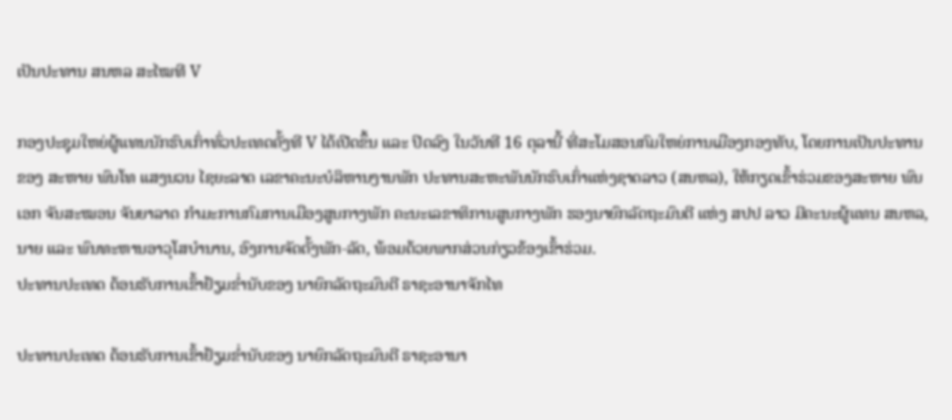ເປັນປະທານ ສນຫລ ສະໄໝທີ V

ກອງປະຊຸມໃຫຍ່ຜູ້ແທນນັກຮົບເກົ່າທົ່ວປະເທດຄັ້ງທີ V ໄດ້ເປີດຂຶ້ນ ແລະ ປິດລົງ ໃນວັນທີ 16 ຕຸລານີ້ ທີ່ສະໂມສອນກົມໃຫຍ່ການເມືອງກອງທັບ, ໂດຍການເປັນປະທານຂອງ ສະຫາຍ ພົນໂທ ແສງນວນ ໄຊຍະລາດ ເລຂາຄະນະບໍລິຫານງານພັກ ປະທານສະຫະພັນນັກຮົບເກົ່າແຫ່ງຊາດລາວ (ສນຫລ), ໃຫ້ກຽດເຂົ້າຮ່ວມຂອງສະຫາຍ ພົນເອກ ຈັນສະໝອນ ຈັນຍາລາດ ກໍາມະການກົມການເມືອງສູນກາງພັກ ຄະນະເລຂາທິການສູນກາງພັກ ຮອງນາຍົກລັດຖະມົນຕີ ແຫ່ງ ສປປ ລາວ ມີຄະນະຜູ້ແທນ ສນຫລ, ນາຍ ແລະ ພົນທະຫານອາວຸໂສບໍານານ, ອົງການຈັດຕັ້ງພັກ-ລັດ, ພ້ອມດ້ວຍພາກສ່ວນກ່ຽວຂ້ອງເຂົ້າຮ່ວມ.
ປະທານປະເທດ ຕ້ອນຮັບການເຂົ້າຢ້ຽມຂໍ່ານັບຂອງ ນາຍົກລັດຖະມົນຕີ ຣາຊະອານາຈັກໄທ

ປະທານປະເທດ ຕ້ອນຮັບການເຂົ້າຢ້ຽມຂໍ່ານັບຂອງ ນາຍົກລັດຖະມົນຕີ ຣາຊະອານາ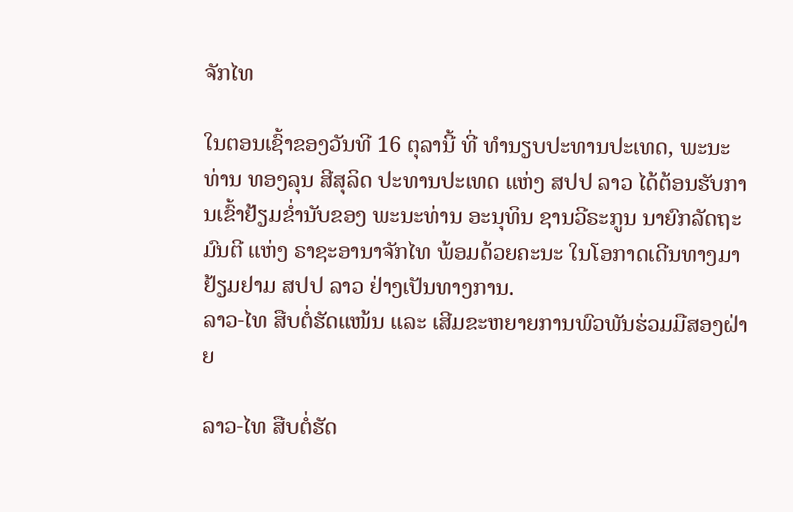ຈັກໄທ

ໃນຕອນເຊົ້າຂອງວັນທີ 16 ຕຸລານີ້ ທີ່ ທໍານຽບປະທານປະເທດ, ພະນະທ່ານ ທອງລຸນ ສີສຸລິດ ປະທານປະເທດ ແຫ່ງ ສປປ ລາວ ໄດ້ຕ້ອນຮັບການເຂົ້າຢ້ຽມຂໍ່ານັບຂອງ ພະນະທ່ານ ອະນຸທິນ ຊານວີຣະກູນ ນາຍົກລັດຖະມົນຕີ ແຫ່ງ ຣາຊະອານາຈັກໄທ ພ້ອມດ້ວຍຄະນະ ໃນໂອກາດເດີນທາງມາຢ້ຽມຢາມ ສປປ ລາວ ຢ່າງເປັນທາງການ.
ລາວ-ໄທ ສືບຕໍ່ຮັດແໜ້ນ ແລະ ເສີມຂະຫຍາຍການພົວພັນຮ່ວມມືສອງຝ່າຍ

ລາວ-ໄທ ສືບຕໍ່ຮັດ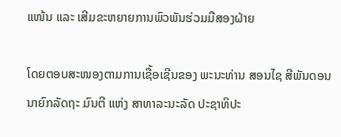ແໜ້ນ ແລະ ເສີມຂະຫຍາຍການພົວພັນຮ່ວມມືສອງຝ່າຍ

ໂດຍຕອບສະໜອງຕາມການເຊື້ອເຊີນຂອງ ພະນະທ່ານ ສອນໄຊ ສີພັນດອນ ນາຍົກລັດຖະ ມົນຕີ ແຫ່ງ ສາທາລະນະລັດ ປະຊາທິປະ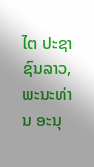ໄຕ ປະຊາຊົນລາວ, ພະນະທ່ານ ອະນຸ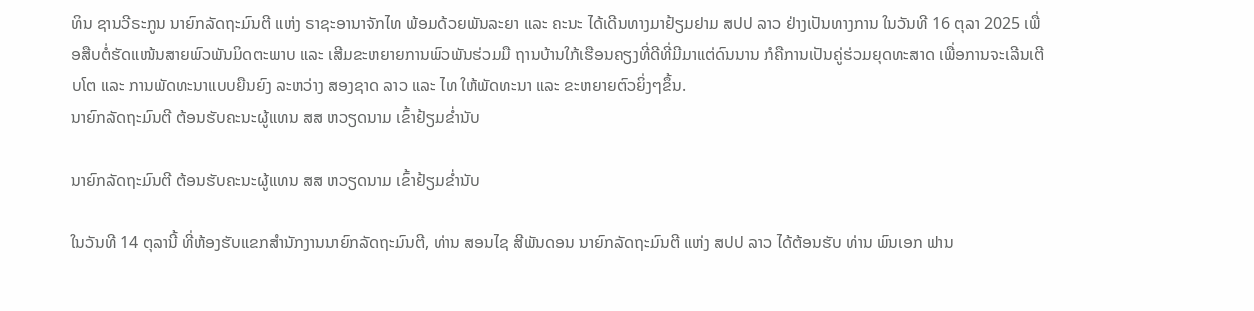ທິນ ຊານວີຣະກູນ ນາຍົກລັດຖະມົນຕີ ແຫ່ງ ຣາຊະອານາຈັກໄທ ພ້ອມດ້ວຍພັນລະຍາ ແລະ ຄະນະ ໄດ້ເດີນທາງມາຢ້ຽມຢາມ ສປປ ລາວ ຢ່າງເປັນທາງການ ໃນວັນທີ 16 ຕຸລາ 2025 ເພື່ອສືບຕໍ່ຮັດແໜ້ນສາຍພົວພັນມິດຕະພາບ ແລະ ເສີມຂະຫຍາຍການພົວພັນຮ່ວມມື ຖານບ້ານໃກ້ເຮືອນຄຽງທີ່ດີທີ່ມີມາແຕ່ດົນນານ ກໍຄືການເປັນຄູ່ຮ່ວມຍຸດທະສາດ ເພື່ອການຈະເລີນເຕີບໂຕ ແລະ ການພັດທະນາແບບຍືນຍົງ ລະຫວ່າງ ສອງຊາດ ລາວ ແລະ ໄທ ໃຫ້ພັດທະນາ ແລະ ຂະຫຍາຍຕົວຍິ່ງໆຂຶ້ນ.
ນາຍົກລັດຖະມົນຕີ ຕ້ອນຮັບຄະນະຜູ້ແທນ ສສ ຫວຽດນາມ ເຂົ້າຢ້ຽມຂໍ່ານັບ

ນາຍົກລັດຖະມົນຕີ ຕ້ອນຮັບຄະນະຜູ້ແທນ ສສ ຫວຽດນາມ ເຂົ້າຢ້ຽມຂໍ່ານັບ

ໃນວັນທີ 14 ຕຸລານີ້ ທີ່ຫ້ອງຮັບແຂກສຳນັກງານນາຍົກລັດຖະມົນຕີ, ທ່ານ ສອນໄຊ ສີພັນດອນ ນາຍົກລັດຖະມົນຕີ ແຫ່ງ ສປປ ລາວ ໄດ້ຕ້ອນຮັບ ທ່ານ ພົນເອກ ຟານ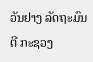ວັນຢາງ ລັດຖະມົນຕີ ກະຊວງ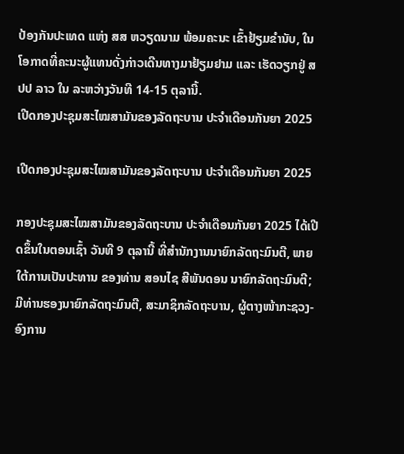ປ້ອງກັນປະເທດ ແຫ່ງ ສສ ຫວຽດນາມ ພ້ອມຄະນະ ເຂົ້າຢ້ຽມຂໍານັບ, ໃນໂອກາດທີ່ຄະນະຜູ້ແທນດັ່ງກ່າວເດີນທາງມາຢ້ຽມຢາມ ແລະ ເຮັດວຽກຢູ່ ສປປ ລາວ ໃນ ລະຫວ່າງວັນທີ 14-15 ຕຸລານີ້.
ເປີດກອງປະຊຸມສະໄໝສາມັນຂອງລັດຖະບານ ປະຈຳເດືອນກັນຍາ 2025

ເປີດກອງປະຊຸມສະໄໝສາມັນຂອງລັດຖະບານ ປະຈຳເດືອນກັນຍາ 2025

ກອງປະຊຸມສະໄໝສາມັນຂອງລັດຖະບານ ປະຈຳເດືອນກັນຍາ 2025 ໄດ້ເປີດຂຶ້ນໃນຕອນເຊົ້າ ວັນທີ 9 ຕຸລານີ້ ທີ່ສໍານັກງານນາຍົກລັດຖະມົນຕີ, ພາຍໃຕ້ການເປັນປະທານ ຂອງທ່ານ ສອນໄຊ ສີພັນດອນ ນາຍົກລັດຖະມົນຕີ; ມີທ່ານຮອງນາຍົກລັດຖະມົນຕີ, ສະມາຊິກລັດຖະບານ, ຜູ້ຕາງໜ້າກະຊວງ-ອົງການ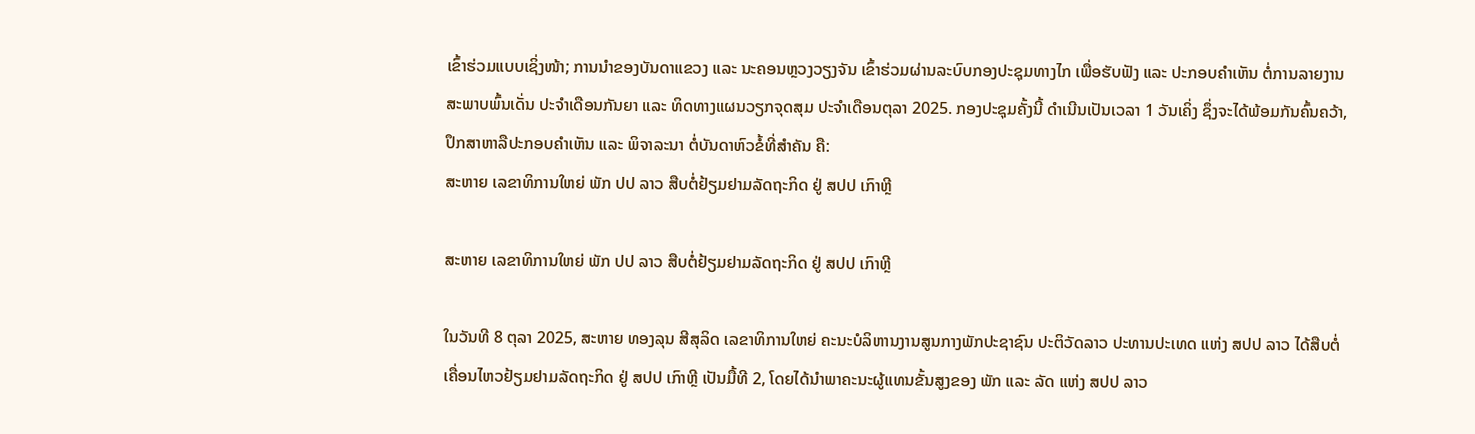ເຂົ້າຮ່ວມແບບເຊິ່ງໜ້າ; ການນຳຂອງບັນດາແຂວງ ແລະ ນະຄອນຫຼວງວຽງຈັນ ເຂົ້າຮ່ວມຜ່ານລະບົບກອງປະຊຸມທາງໄກ ເພື່ອຮັບຟັງ ແລະ ປະກອບຄຳເຫັນ ຕໍ່ການລາຍງານສະພາບພົ້ນເດັ່ນ ປະຈຳເດືອນກັນຍາ ແລະ ທິດທາງແຜນວຽກຈຸດສຸມ ປະຈຳເດືອນຕຸລາ 2025. ກອງປະຊຸມຄັ້ງນີ້ ດໍາເນີນເປັນເວລາ 1 ວັນເຄິ່ງ ຊຶ່ງຈະໄດ້ພ້ອມກັນຄົ້ນຄວ້າ, ປຶກສາຫາລືປະກອບຄຳເຫັນ ແລະ ພິຈາລະນາ ຕໍ່ບັນດາຫົວຂໍ້ທີ່ສຳຄັນ ຄື:
ສະຫາຍ ເລຂາທິການໃຫຍ່ ພັກ ປປ ລາວ ສືບຕໍ່ຢ້ຽມຢາມລັດຖະກິດ ຢູ່ ສປປ ເກົາຫຼີ

ສະຫາຍ ເລຂາທິການໃຫຍ່ ພັກ ປປ ລາວ ສືບຕໍ່ຢ້ຽມຢາມລັດຖະກິດ ຢູ່ ສປປ ເກົາຫຼີ

ໃນວັນທີ 8 ຕຸລາ 2025, ສະຫາຍ ທອງລຸນ ສີສຸລິດ ເລຂາທິການໃຫຍ່ ຄະນະບໍລິຫານງານສູນກາງພັກປະຊາຊົນ ປະຕິວັດລາວ ປະທານປະເທດ ແຫ່ງ ສປປ ລາວ ໄດ້ສືບຕໍ່ເຄື່ອນໄຫວຢ້ຽມຢາມລັດຖະກິດ ຢູ່ ສປປ ເກົາຫຼີ ເປັນມື້ທີ 2, ໂດຍໄດ້ນໍາພາຄະນະຜູ້ແທນຂັ້ນສູງຂອງ ພັກ ແລະ ລັດ ແຫ່ງ ສປປ ລາວ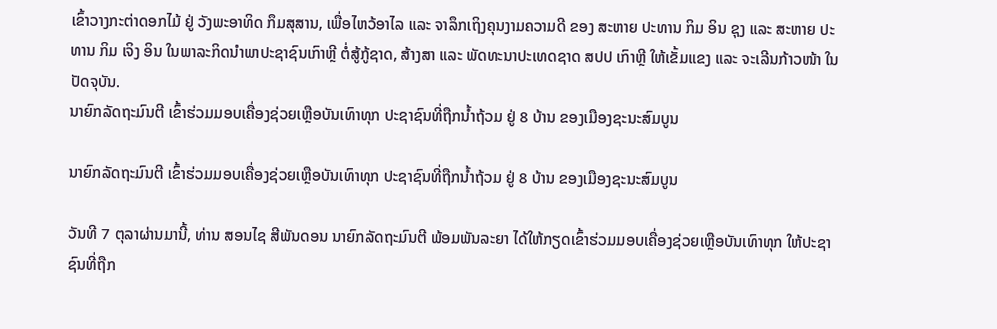ເຂົ້າວາງກະຕ່າດອກໄມ້ ຢູ່ ວັງພະອາທິດ ກຶມສຸສານ, ເພື່ອໄຫວ້ອາໄລ ແລະ ຈາລຶກເຖິງຄຸນງາມຄວາມດີ ຂອງ ສະຫາຍ ປະທານ ກິມ ອິນ ຊຸງ ແລະ ສະຫາຍ ປະທານ ກິມ ເຈິງ ອິນ ໃນພາລະກິດນໍາພາປະຊາຊົນເກົາຫຼີ ຕໍ່ສູ້ກູ້ຊາດ, ສ້າງສາ ແລະ ພັດທະນາປະເທດຊາດ ສປປ ເກົາຫຼີ ໃຫ້ເຂັ້ມແຂງ ແລະ ຈະເລີນກ້າວໜ້າ ໃນປັດຈຸບັນ.
ນາຍົກລັດຖະມົນຕີ ເຂົ້າຮ່ວມມອບເຄື່ອງຊ່ວຍເຫຼືອບັນເທົາທຸກ ປະຊາຊົນທີ່ຖືກນໍ້າຖ້ວມ ຢູ່ 8 ບ້ານ ຂອງເມືອງຊະນະສົມບູນ

ນາຍົກລັດຖະມົນຕີ ເຂົ້າຮ່ວມມອບເຄື່ອງຊ່ວຍເຫຼືອບັນເທົາທຸກ ປະຊາຊົນທີ່ຖືກນໍ້າຖ້ວມ ຢູ່ 8 ບ້ານ ຂອງເມືອງຊະນະສົມບູນ

ວັນທີ 7 ຕຸລາຜ່ານມານີ້, ທ່ານ ສອນໄຊ ສີພັນດອນ ນາຍົກລັດຖະມົນຕີ ພ້ອມພັນລະຍາ ໄດ້ໃຫ້ກຽດເຂົ້າຮ່ວມມອບເຄື່ອງຊ່ວຍເຫຼືອບັນເທົາທຸກ ໃຫ້ປະຊາຊົນທີ່ຖືກ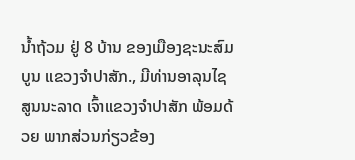ນໍ້າຖ້ວມ ຢູ່ 8 ບ້ານ ຂອງເມືອງຊະນະສົມບູນ ແຂວງຈໍາປາສັກ., ມີທ່ານອາລຸນໄຊ ສູນນະລາດ ເຈົ້າແຂວງຈໍາປາສັກ ພ້ອມດ້ວຍ ພາກສ່ວນກ່ຽວຂ້ອງ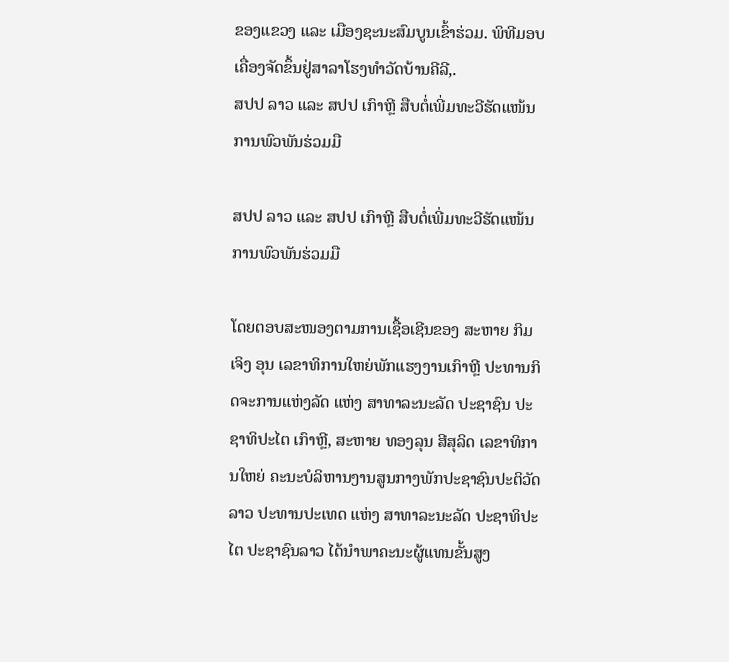ຂອງແຂວງ ແລະ ເມືອງຊະນະສົມບູນເຂົ້າຮ່ວມ. ພິທີມອບເຄື່ອງຈັດຂຶ້ນຢູ່ສາລາໂຮງທໍາວັດບ້ານຄີລີ,.
ສປປ ລາວ ແລະ ສປປ ເກົາຫຼີ ສືບຕໍ່ເພີ່ມທະວີຮັດແໜ້ນການພົວພັນຮ່ວມມື

ສປປ ລາວ ແລະ ສປປ ເກົາຫຼີ ສືບຕໍ່ເພີ່ມທະວີຮັດແໜ້ນການພົວພັນຮ່ວມມື

ໂດຍຕອບສະໜອງຕາມການເຊື້ອເຊີນຂອງ ສະຫາຍ ກິມ ເຈິງ ອຸນ ເລຂາທິການໃຫຍ່ພັກແຮງງານເກົາຫຼີ ປະທານກິດຈະການແຫ່ງລັດ ແຫ່ງ ສາທາລະນະລັດ ປະຊາຊົນ ປະຊາທິປະໄຕ ເກົາຫຼີ, ສະຫາຍ ທອງລຸນ ສີສຸລິດ ເລຂາທິການໃຫຍ່ ຄະນະບໍລິຫານງານສູນກາງພັກປະຊາຊົນປະຕິວັດລາວ ປະທານປະເທດ ແຫ່ງ ສາທາລະນະລັດ ປະຊາທິປະໄຕ ປະຊາຊົນລາວ ໄດ້ນໍາພາຄະນະຜູ້ແທນຂັ້ນສູງ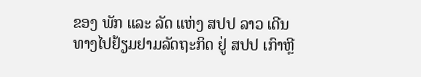ຂອງ ພັກ ແລະ ລັດ ແຫ່ງ ສປປ ລາວ ເດີນທາງໄປຢ້ຽມຢາມລັດຖະກິດ ຢູ່ ສປປ ເກົາຫຼີ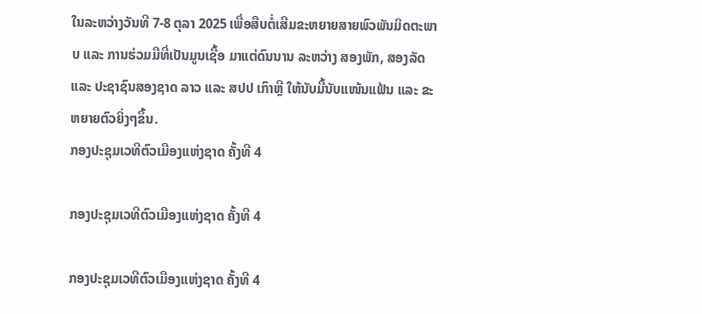ໃນລະຫວ່າງວັນທີ 7-8 ຕຸລາ 2025 ເພື່ອສືບຕໍ່ເສີມຂະຫຍາຍສາຍພົວພັນມິດຕະພາບ ແລະ ການຮ່ວມມືທີ່ເປັນມູນເຊື້ອ ມາແຕ່ດົນນານ ລະຫວ່າງ ສອງພັກ, ສອງລັດ ແລະ ປະຊາຊົນສອງຊາດ ລາວ ແລະ ສປປ ເກົາຫຼີ ໃຫ້ນັບມື້ນັບແໜ້ນແຟ້ນ ແລະ ຂະຫຍາຍຕົວຍິ່ງໆຂຶ້ນ.
ກອງປະຊຸມເວທີຕົວເມືອງແຫ່ງຊາດ ຄັ້ງທີ 4

ກອງປະຊຸມເວທີຕົວເມືອງແຫ່ງຊາດ ຄັ້ງທີ 4

ກອງປະຊຸມເວທີຕົວເມືອງແຫ່ງຊາດ ຄັ້ງທີ 4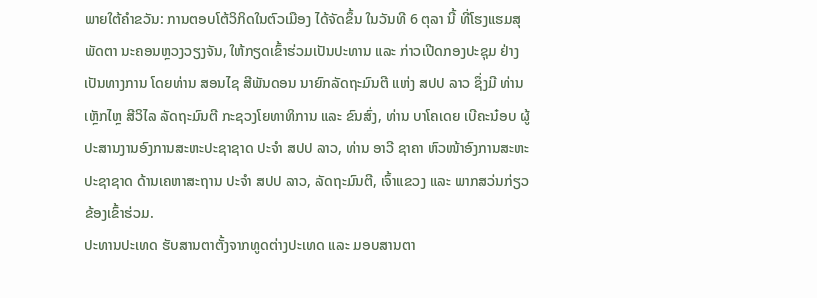ພາຍໃຕ້ຄຳຂວັນ: ການຕອບໂຕ້ວິກິດໃນຕົວເມືອງ ໄດ້ຈັດຂຶ້ນ ໃນວັນທີ 6 ຕຸລາ ນີ້ ທີ່ໂຮງແຮມສຸພັດຕາ ນະຄອນຫຼວງວຽງຈັນ, ໃຫ້ກຽດເຂົ້າຮ່ວມເປັນປະທານ ແລະ ກ່າວເປີດກອງປະຊຸມ ຢ່າງເປັນທາງການ ໂດຍທ່ານ ສອນໄຊ ສີພັນດອນ ນາຍົກລັດຖະມົນຕີ ແຫ່ງ ສປປ ລາວ ຊຶ່ງມີ ທ່ານ ເຫຼັກໄຫຼ ສີວິໄລ ລັດຖະມົນຕີ ກະຊວງໂຍທາທິການ ແລະ ຂົນສົ່ງ, ທ່ານ ບາໂຄເດຍ ເບີຄະນ໋ອບ ຜູ້ປະສານງານອົງການສະຫະປະຊາຊາດ ປະຈໍາ ສປປ ລາວ, ທ່ານ ອາວີ ຊາຄາ ຫົວໜ້າອົງການສະຫະປະຊາຊາດ ດ້ານເຄຫາສະຖານ ປະຈໍາ ສປປ ລາວ, ລັດຖະມົນຕີ, ເຈົ້າແຂວງ ແລະ ພາກສວ່ນກ່ຽວຂ້ອງເຂົ້າຮ່ວມ.
ປະທານປະເທດ ຮັບສານຕາຕັ້ງຈາກທູດຕ່າງປະເທດ ແລະ ມອບສານຕາ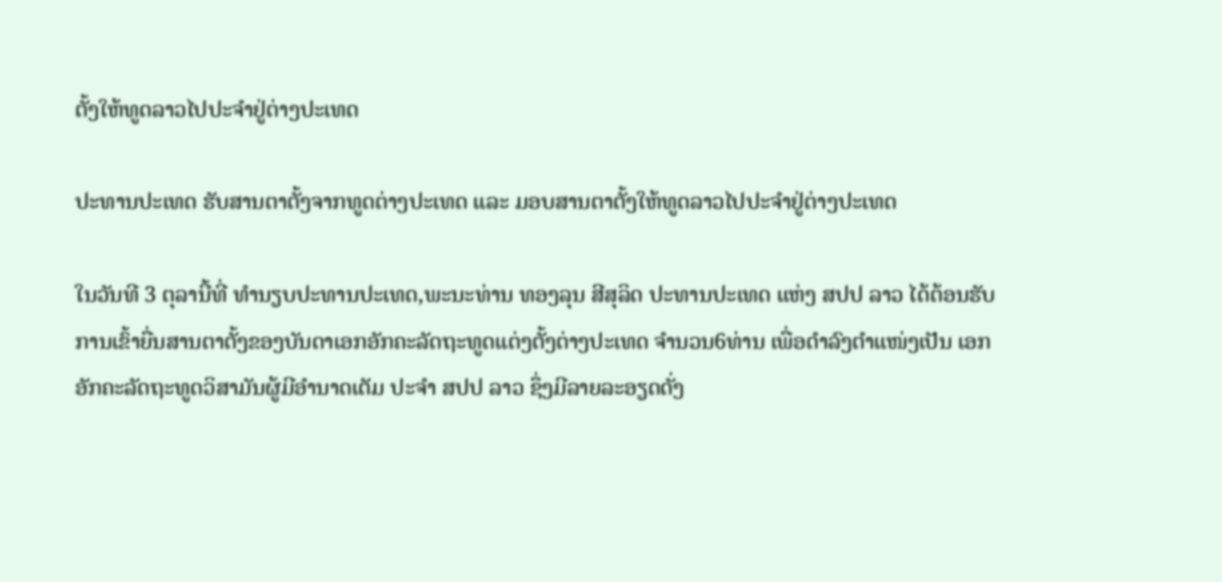ຕັ້ງໃຫ້ທູດລາວໄປປະຈຳຢູ່ຕ່າງປະເທດ

ປະທານປະເທດ ຮັບສານຕາຕັ້ງຈາກທູດຕ່າງປະເທດ ແລະ ມອບສານຕາຕັ້ງໃຫ້ທູດລາວໄປປະຈຳຢູ່ຕ່າງປະເທດ

ໃນວັນທີ 3 ຕຸລານີ້ທີ່ ທໍານຽບປະທານປະເທດ,ພະນະທ່ານ ທອງລຸນ ສີສຸລິດ ປະທານປະເທດ ແຫ່ງ ສປປ ລາວ ໄດ້ຕ້ອນຮັບການເຂົ້າຍື່ນສານຕາຕັ້ງຂອງບັນດາເອກອັກຄະລັດຖະທູດແຕ່ງຕັ້ງຕ່າງປະເທດ ຈໍານວນ6ທ່ານ ເພື່ອດໍາລົງຕໍາແໜ່ງເປັນ ເອກອັກຄະລັດຖະທູດວິສາມັນຜູ້ມີອໍານາດເຕັມ ປະຈໍາ ສປປ ລາວ ຊຶ່ງມີລາຍລະອຽດດັ່ງ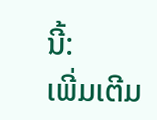ນີ້:
ເພີ່ມເຕີມ